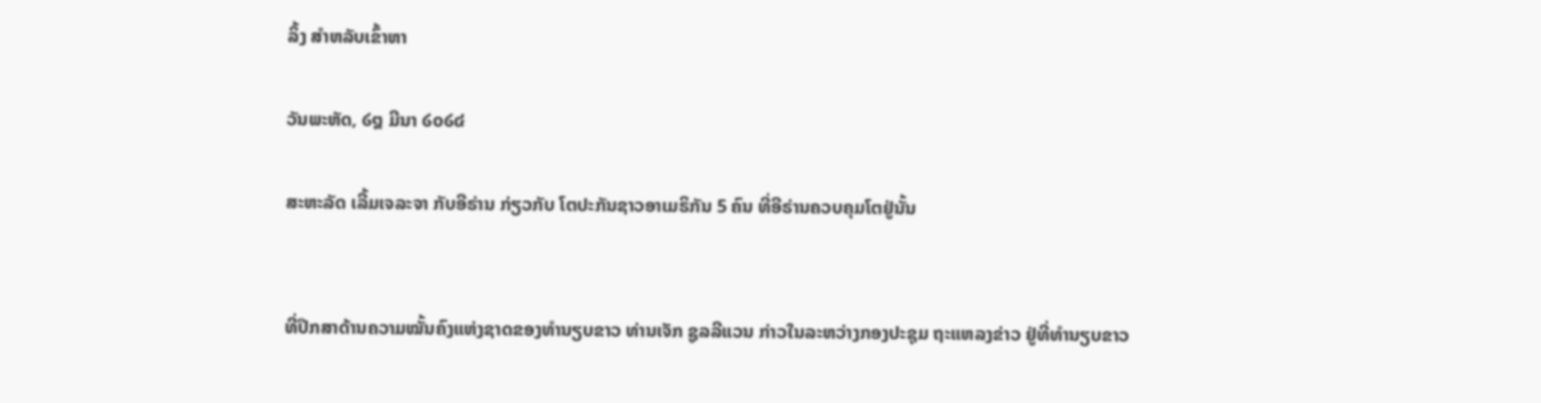ລິ້ງ ສຳຫລັບເຂົ້າຫາ

ວັນພະຫັດ, ໒໘ ມີນາ ໒໐໒໔

ສະຫະລັດ ເລີ້ມເຈລະຈາ ກັບອີຣ່ານ ກ່ຽວກັບ ໂຕປະກັນຊາວອາເມຣິກັນ 5 ຄົນ ທີ່ອີຣ່ານຄວບຄຸມໂຕຢູ່ນັ້ນ


ທີ່ປຶກສາດ້ານຄວາມໝັ້ນຄົງແຫ່ງຊາດຂອງທຳນຽບຂາວ ທ່ານເຈັກ ຊູລລີແວນ ກ່າວໃນລະຫວ່າງກອງປະຊຸມ ຖະແຫລງຂ່າວ ຢູ່ທີ່ທຳນຽບຂາວ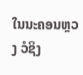ໃນນະຄອນຫຼວງ ວໍຊິງ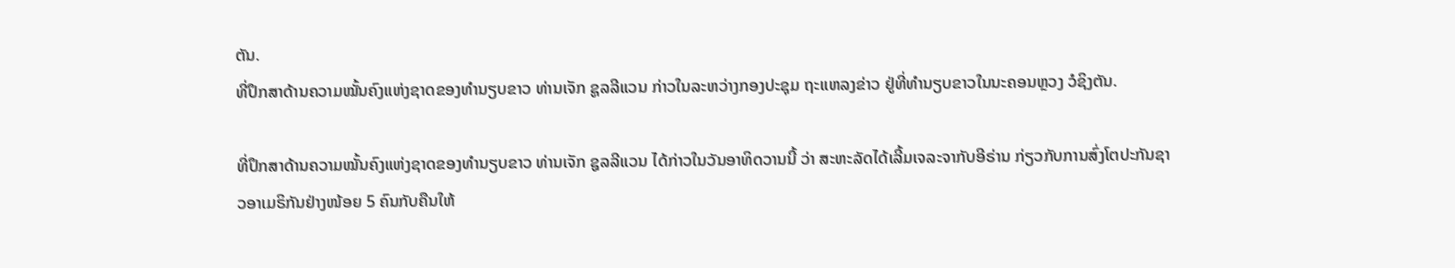ຕັນ.
ທີ່ປຶກສາດ້ານຄວາມໝັ້ນຄົງແຫ່ງຊາດຂອງທຳນຽບຂາວ ທ່ານເຈັກ ຊູລລີແວນ ກ່າວໃນລະຫວ່າງກອງປະຊຸມ ຖະແຫລງຂ່າວ ຢູ່ທີ່ທຳນຽບຂາວໃນນະຄອນຫຼວງ ວໍຊິງຕັນ.

ທີ່ປຶກສາດ້ານຄວາມໝັ້ນຄົງແຫ່ງຊາດຂອງທຳນຽບຂາວ ທ່ານເຈັກ ຊູລລີແວນ ໄດ້ກ່າວໃນວັນອາທິດວານນີ້ ວ່າ ສະຫະລັດໄດ້ເລີ້ມເຈລະຈາກັບອີຣ່ານ ກ່ຽວກັບການສົ່ງໂຕປະກັນຊາວອາເມຣິກັນຢ່າງໜ້ອຍ 5 ຄົນກັບຄືນໃຫ້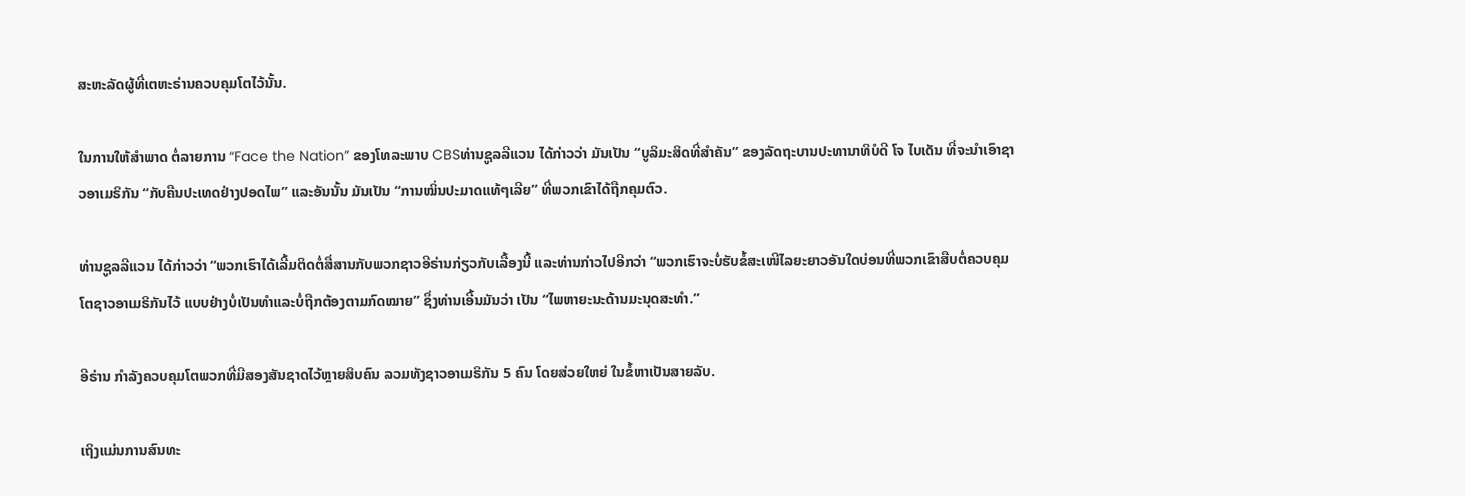ສະຫະລັດຜູ້ທີ່ເຕຫະຣ່ານຄວບຄຸມໂຕໄວ້ນັ້ນ.

ໃນການໃຫ້ສຳພາດ ຕໍ່ລາຍການ “Face the Nation” ຂອງໂທລະພາບ CBSທ່ານຊູລລີແວນ ໄດ້ກ່າວວ່າ ມັນເປັນ “ບູລິມະສິດທີ່ສໍາຄັນ” ຂອງລັດຖະບານປະທານາທິບໍດີ ໂຈ ໄບເດັນ ທີ່ຈະນຳເອົາຊາວອາເມຣິກັນ “ກັບຄືນປະເທດຢ່າງປອດໄພ” ແລະອັນນັ້ນ ມັນເປັນ “ການໝິ່ນປະມາດແທ້ໆເລີຍ” ທີ່ພວກເຂົາໄດ້ຖືກຄຸມຕົວ.

ທ່ານຊູລລີແວນ ໄດ້ກ່າວວ່າ “ພວກເຮົາໄດ້ເລີ້ມຕິດຕໍ່ສື່ສານກັບພວກຊາວອີຣ່ານກ່ຽວກັບເລື້ອງນີ້ ແລະທ່ານກ່າວໄປອີກວ່າ “ພວກເຮົາຈະບໍ່ຮັບຂໍ້ສະເໜີໄລຍະຍາວອັນໃດບ່ອນທີ່ພວກເຂົາສືບຕໍ່ຄວບຄຸມໂຕຊາວອາເມຣິກັນໄວ້ ແບບຢ່າງບໍ່ເປັນທຳແລະບໍ່ຖືກຕ້ອງຕາມກົດໝາຍ” ຊຶ່ງທ່ານເອີ້ນມັນວ່າ ເປັນ “ໄພຫາຍະນະດ້ານມະນຸດສະທຳ.”

ອີຣ່ານ ກຳລັງຄວບຄຸມໂຕພວກທີ່ມີສອງສັນຊາດໄວ້ຫຼາຍສິບຄົນ ລວມທັງຊາວອາເມຣິກັນ 5 ຄົນ ໂດຍສ່ວຍໃຫຍ່ ໃນຂໍ້ຫາເປັນສາຍລັບ.

ເຖິງແມ່ນການສົນທະ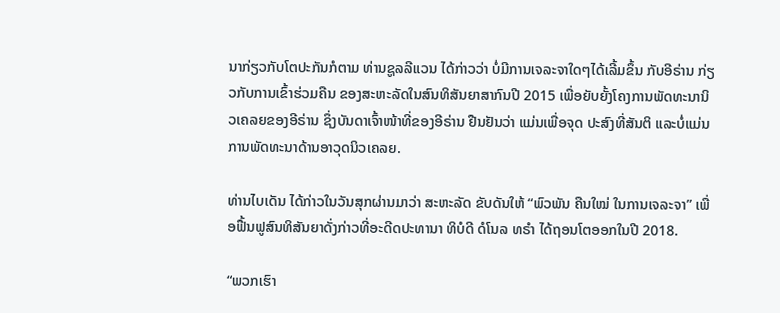ນາກ່ຽວກັບໂຕປະກັນກໍຕາມ ທ່ານຊູລລີແວນ ໄດ້ກ່າວວ່າ ບໍ່ມີການເຈລະຈາໃດໆໄດ້ເລີ້ມຂຶ້ນ ກັບອີຣ່ານ ກ່ຽວກັບການເຂົ້າຮ່ວມຄືນ ຂອງສະຫະລັດໃນສົນທິສັນຍາສາກົນປີ 2015 ເພື່ອຍັບຍັ້ງໂຄງການພັດທະນານິວເຄລຍຂອງອີຣ່ານ ຊຶ່ງບັນດາເຈົ້າໜ້າທີ່ຂອງອີຣ່ານ ຢືນຢັນວ່າ ແມ່ນເພື່ອຈຸດ ປະສົງທີ່ສັນຕິ ແລະບໍ່ແມ່ນການພັດທະນາດ້ານອາວຸດນິວເຄລຍ.

ທ່ານໄບເດັນ ໄດ້ກ່າວໃນວັນສຸກຜ່ານມາວ່າ ສະຫະລັດ ຂັບດັນໃຫ້ “ພົວພັນ ຄືນໃໝ່ ໃນການເຈລະຈາ” ເພື່ອຟື້ນຟູສົນທິສັນຍາດັ່ງກ່າວທີ່ອະດີດປະທານາ ທິບໍດີ ດໍໂນລ ທຣຳ ໄດ້ຖອນໂຕອອກໃນປີ 2018.

“ພວກເຮົາ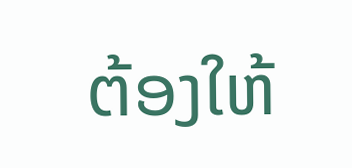ຕ້ອງໃຫ້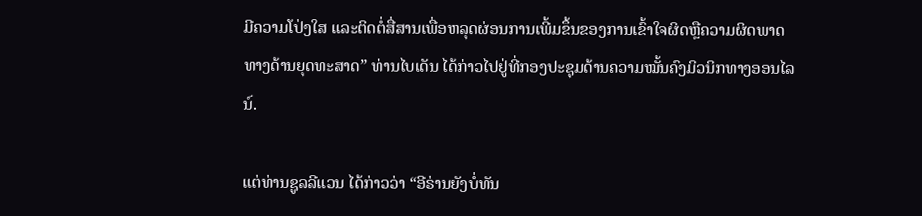ມີຄວາມໂປ່ງໃສ ແລະຕິດຕໍ່ສື່ສານເພື່ອຫລຸດຜ່ອນການເພີ້ມຂຶ້ນຂອງການເຂົ້າໃຈຜິດຫຼືຄວາມຜິດພາດທາງດ້ານຍຸດທະສາດ” ທ່ານໄບເດັນ ໄດ້ກ່າວໄປຢູ່ທີ່ກອງປະຊຸມດ້ານຄວາມໝັ້ນຄົງມິວນິກທາງອອນໄລນ໌.

ແຕ່ທ່ານຊູລລີແວນ ໄດ້ກ່າວວ່າ “ອີຣ່ານຍັງບໍ່ທັນ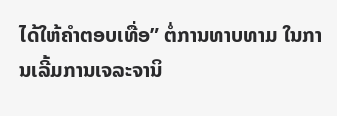ໄດ້ໃຫ້ຄຳຕອບເທື່ອ” ຕໍ່ການທາບທາມ ໃນການເລີ້ມການເຈລະຈານິ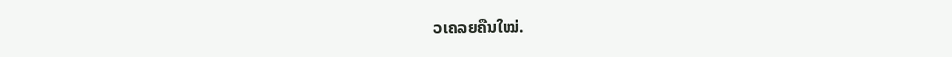ວເຄລຍຄືນໃໝ່.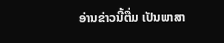ອ່ານຂ່າວນີ້ຕື່ມ ເປັນພາສາ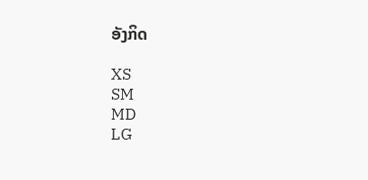ອັງກິດ

XS
SM
MD
LG